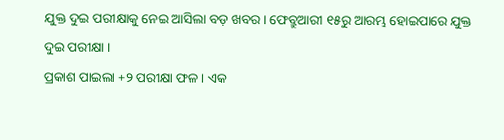ଯୁକ୍ତ ଦୁଇ ପରୀକ୍ଷାକୁ ନେଇ ଆସିଲା ବଡ଼ ଖବର। ଫେବ୍ରୁଆରୀ ୧୫ରୁ ଆରମ୍ଭ ହୋଇପାରେ ଯୁକ୍ତ ଦୁଇ ପରୀକ୍ଷା ।
ପ୍ରକାଶ ପାଇଲା +୨ ପରୀକ୍ଷା ଫଳ । ଏକ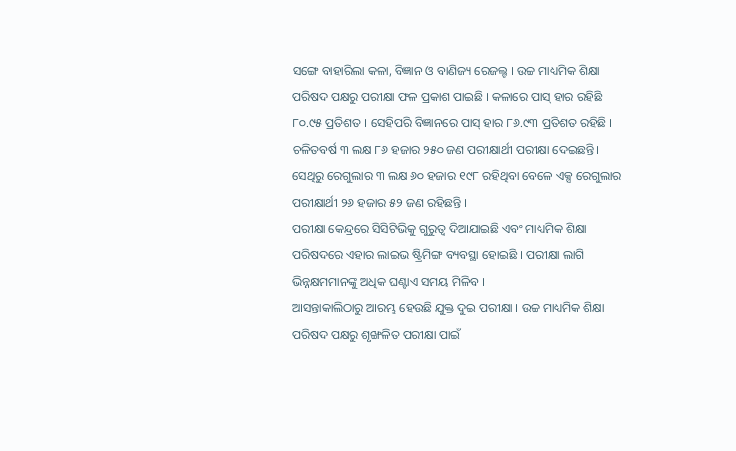ସଙ୍ଗେ ବାହାରିଲା କଳା, ବିଜ୍ଞାନ ଓ ବାଣିଜ୍ୟ ରେଜଲ୍ଟ । ଉଚ୍ଚ ମାଧ୍ୟମିକ ଶିକ୍ଷା ପରିଷଦ ପକ୍ଷରୁ ପରୀକ୍ଷା ଫଳ ପ୍ରକାଶ ପାଇଛି । କଳାରେ ପାସ୍ ହାର ରହିଛି ୮୦.୯୫ ପ୍ରତିଶତ । ସେହିପରି ବିଜ୍ଞାନରେ ପାସ୍ ହାର ୮୬.୯୩ ପ୍ରତିଶତ ରହିଛି ।
ଚଳିତବର୍ଷ ୩ ଲକ୍ଷ ୮୬ ହଜାର ୨୫୦ ଜଣ ପରୀକ୍ଷାର୍ଥୀ ପରୀକ୍ଷା ଦେଇଛନ୍ତି। ସେଥିରୁ ରେଗୁଲାର ୩ ଲକ୍ଷ ୬୦ ହଜାର ୧୯୮ ରହିଥିବା ବେଳେ ଏକ୍ସ ରେଗୁଲାର ପରୀକ୍ଷାର୍ଥୀ ୨୬ ହଜାର ୫୨ ଜଣ ରହିଛନ୍ତି ।
ପରୀକ୍ଷା କେନ୍ଦ୍ରରେ ସିସିଟିଭିକୁ ଗୁରୁତ୍ୱ ଦିଆଯାଇଛି ଏବଂ ମାଧ୍ୟମିକ ଶିକ୍ଷା ପରିଷଦରେ ଏହାର ଲାଇଭ ଷ୍ଟ୍ରିମିଙ୍ଗ ବ୍ୟବସ୍ଥା ହୋଇଛି । ପରୀକ୍ଷା ଲାଗି ଭିନ୍ନକ୍ଷମମାନଙ୍କୁ ଅଧିକ ଘଣ୍ଟାଏ ସମୟ ମିଳିବ ।
ଆସନ୍ତାକାଲିଠାରୁ ଆରମ୍ଭ ହେଉଛି ଯୁକ୍ତ ଦୁଇ ପରୀକ୍ଷା । ଉଚ୍ଚ ମାଧ୍ୟମିକ ଶିକ୍ଷା ପରିଷଦ ପକ୍ଷରୁ ଶୃଙ୍ଖଳିତ ପରୀକ୍ଷା ପାଇଁ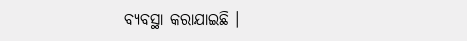ବ୍ୟବସ୍ଥା କରାଯାଇଛି ।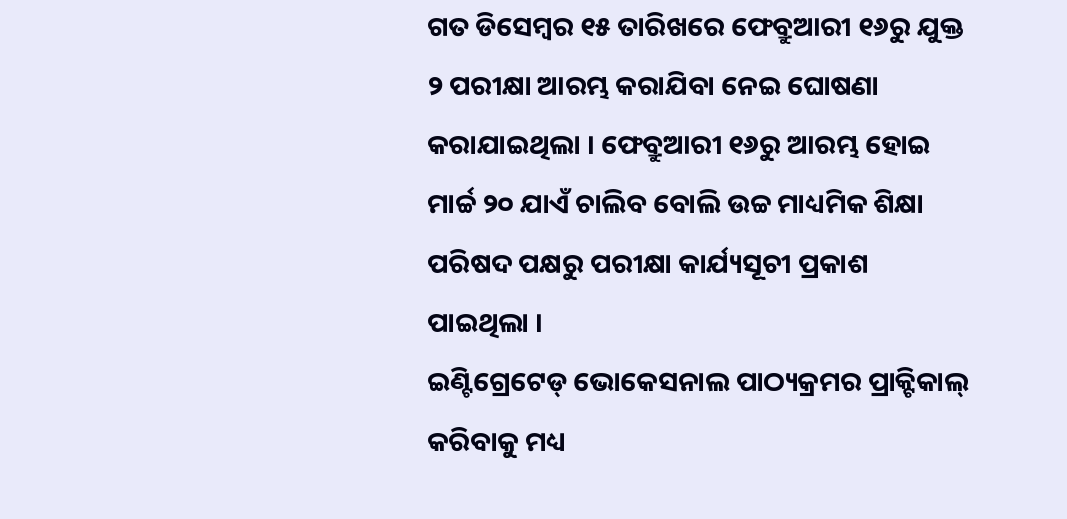ଗତ ଡିସେମ୍ବର ୧୫ ତାରିଖରେ ଫେବ୍ରୁଆରୀ ୧୬ରୁ ଯୁକ୍ତ ୨ ପରୀକ୍ଷା ଆରମ୍ଭ କରାଯିବା ନେଇ ଘୋଷଣା କରାଯାଇଥିଲା । ଫେବ୍ରୁଆରୀ ୧୬ରୁ ଆରମ୍ଭ ହୋଇ ମାର୍ଚ୍ଚ ୨୦ ଯାଏଁ ଚାଲିବ ବୋଲି ଉଚ୍ଚ ମାଧ୍ୟମିକ ଶିକ୍ଷା ପରିଷଦ ପକ୍ଷରୁ ପରୀକ୍ଷା କାର୍ଯ୍ୟସୂଚୀ ପ୍ରକାଶ ପାଇଥିଲା ।
ଇଣ୍ଟିଗ୍ରେଟେଡ୍ ଭୋକେସନାଲ ପାଠ୍ୟକ୍ରମର ପ୍ରାକ୍ଟିକାଲ୍ କରିବାକୁ ମଧ୍ୟ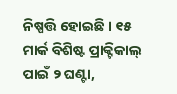ନିଷ୍ପତ୍ତି ହୋଇଛି । ୧୫ ମାର୍କ ବିଶିଷ୍ଟ ପ୍ରାକ୍ଟିକାଲ୍ ପାଇଁ ୨ ଘଣ୍ଟା,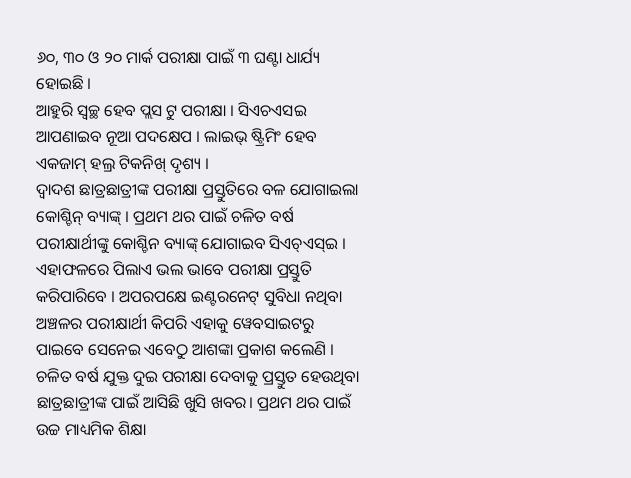୬୦, ୩୦ ଓ ୨୦ ମାର୍କ ପରୀକ୍ଷା ପାଇଁ ୩ ଘଣ୍ଟା ଧାର୍ଯ୍ୟ ହୋଇଛି ।
ଆହୁରି ସ୍ୱଚ୍ଛ ହେବ ପ୍ଲସ ଟୁ ପରୀକ୍ଷା । ସିଏଚଏସଇ ଆପଣାଇବ ନୂଆ ପଦକ୍ଷେପ । ଲାଇଭ୍ ଷ୍ଟ୍ରିମିଂ ହେବ ଏକଜାମ୍ ହଲ୍ର ଟିକନିଖ୍ ଦୃଶ୍ୟ ।
ଦ୍ୱାଦଶ ଛାତ୍ରଛାତ୍ରୀଙ୍କ ପରୀକ୍ଷା ପ୍ରସ୍ତୁତିରେ ବଳ ଯୋଗାଇଲା କୋଶ୍ଚିନ୍ ବ୍ୟାଙ୍କ୍ । ପ୍ରଥମ ଥର ପାଇଁ ଚଳିତ ବର୍ଷ ପରୀକ୍ଷାର୍ଥୀଙ୍କୁ କୋଶ୍ଚିନ ବ୍ୟାଙ୍କ୍ ଯୋଗାଇବ ସିଏଚ୍ଏସ୍ଇ । ଏହାଫଳରେ ପିଲାଏ ଭଲ ଭାବେ ପରୀକ୍ଷା ପ୍ରସ୍ତୁତି କରିପାରିବେ । ଅପରପକ୍ଷେ ଇଣ୍ଟରନେଟ୍ ସୁବିଧା ନଥିବା ଅଞ୍ଚଳର ପରୀକ୍ଷାର୍ଥୀ କିପରି ଏହାକୁ ୱେବସାଇଟରୁ ପାଇବେ ସେନେଇ ଏବେଠୁ ଆଶଙ୍କା ପ୍ରକାଶ କଲେଣି ।
ଚଳିତ ବର୍ଷ ଯୁକ୍ତ ଦୁଇ ପରୀକ୍ଷା ଦେବାକୁ ପ୍ରସ୍ତୁତ ହେଉଥିବା ଛାତ୍ରଛାତ୍ରୀଙ୍କ ପାଇଁ ଆସିଛି ଖୁସି ଖବର। ପ୍ରଥମ ଥର ପାଇଁ ଉଚ୍ଚ ମାଧ୍ୟମିକ ଶିକ୍ଷା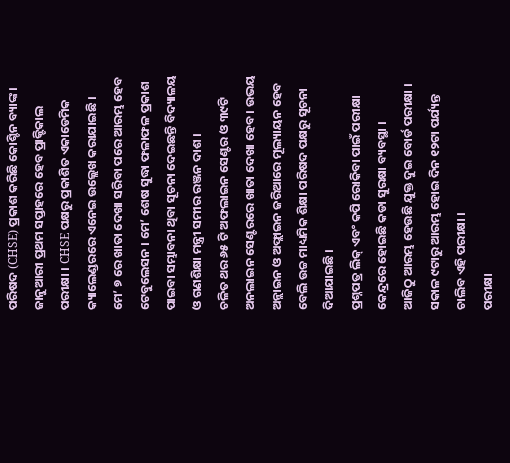ପରିଷଦ (CHSE) ପ୍ରକାଶ କରିଛି କୋଶ୍ଚିନ ବ୍ୟାଙ୍କ।
ଜାନୁଆରୀ ପ୍ରଥମ ସପ୍ତାହରେ ହେବ ପ୍ରାକ୍ଟିକାଲ ପରୀକ୍ଷା । CHSE ପକ୍ଷରୁ ପ୍ରକାଶିତ ଏକାଡେମିକ କ୍ୟାଲେଣ୍ଡରରେ ଏନେଇ ଉଲ୍ଲେଖ କରାଯାଇଛି ।
ମେ’ ୭ ରେ ଖାତା ଦେଖା ସରିବା ପରେ ଆରମ୍ଭ ହେବ ଟେବୁଲେସନ । ମେ’ ଶେଷ ସୁଦ୍ଧା ଫଳାଫଳ ପ୍ରକାଶ ପାଇବା ସମ୍ଭାବନା ଥିବା ସୂଚନା ଦେଇଛନ୍ତି ବିଦ୍ୟାଳୟ ଓ ଗଣଶିକ୍ଷା ମନ୍ତ୍ରୀ ସମୀର ରଞ୍ଜନ ଦାଶ ।
ଚଳିତ ଥର ୬୫ ଟି ଅଫଲାଇନ ସେଣ୍ଟର ଓ ୩୯ଟି ଅନଲାଇନ ସେଣ୍ଟରରେ ଖାତା ଦେଖା ହେବ । ଉଭୟ ଅନ୍ଲାଇନ ଓ ଅଫ୍ଲାଇନ ଜରିଆରେ ମୂଲ୍ୟାୟନ ହେବ ବେଲି ଉଚ୍ଚ ମାଧ୍ୟମିକ ଶିକ୍ଷା ପରିଷଦ ପକ୍ଷରୁ ସୂଚନା ଦିଆଯାଇଛି ।
ପ୍ରଶ୍ନପତ୍ର ଲିକ୍ ଏବଂ କପି ରୋକିବା ପାଇଁ ପରୀକ୍ଷା କେନ୍ଦ୍ରରେ ହୋଇଛି କଡା ସୁରକ୍ଷା ବ୍ୟବସ୍ଥା ।
ଆଜିଠୁ ଆରମ୍ଭ ହେଉଛି ଯୁକ୍ତ ଦୁଇ ବୋର୍ଡ ପରୀକ୍ଷା । ସକାଳ ୯ଟାରୁ ଆରମ୍ଭ ହୋଇ ଦିନ ୧୨ଟା ପର୍ଯ୍ୟନ୍ତ ଚାଲିବ ଏହି ପରୀକ୍ଷା ।
ପରୀକ୍ଷା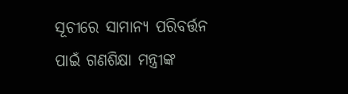ସୂଚୀରେ ସାମାନ୍ୟ ପରିବର୍ତ୍ତନ ପାଇଁ ଗଣଶିକ୍ଷା ମନ୍ତ୍ରୀଙ୍କ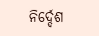ନିର୍ଦ୍ଦେଶ